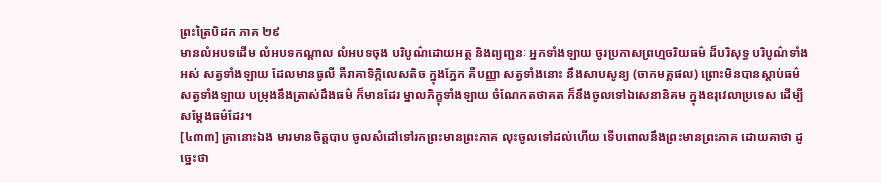ព្រះត្រៃបិដក ភាគ ២៩
មានលំអបទដើម លំអបទកណ្តាល លំអបទចុង បរិបូណ៌ដោយអត្ថ និងព្យញ្ជនៈ អ្នកទាំងឡាយ ចូរប្រកាសព្រហ្មចរិយធម៌ ដ៏បរិសុទ្ធ បរិបូណ៌ទាំងអស់ សត្វទាំងឡាយ ដែលមានធូលី គឺរាគាទិក្កិលេសតិច ក្នុងភ្នែក គឺបញ្ញា សត្វទាំងនោះ នឹងសាបសូន្យ (ចាកមគ្គផល) ព្រោះមិនបានស្តាប់ធម៌ សត្វទាំងឡាយ បម្រុងនឹងត្រាស់ដឹងធម៌ ក៏មានដែរ ម្នាលភិក្ខុទាំងឡាយ ចំណែកតថាគត ក៏នឹងចូលទៅឯសេនានិគម ក្នុងឧរុវេលាប្រទេស ដើម្បីសម្តែងធម៌ដែរ។
[៤៣៣] គ្រានោះឯង មារមានចិត្តបាប ចូលសំដៅទៅរកព្រះមានព្រះភាគ លុះចូលទៅដល់ហើយ ទើបពោលនឹងព្រះមានព្រះភាគ ដោយគាថា ដូច្នេះថា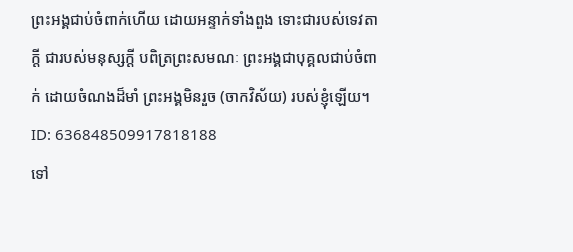ព្រះអង្គជាប់ចំពាក់ហើយ ដោយអន្ទាក់ទាំងពួង ទោះជារបស់ទេវតាក្តី ជារបស់មនុស្សក្តី បពិត្រព្រះសមណៈ ព្រះអង្គជាបុគ្គលជាប់ចំពាក់ ដោយចំណងដ៏មាំ ព្រះអង្គមិនរួច (ចាកវិស័យ) របស់ខ្ញុំឡើយ។
ID: 636848509917818188
ទៅ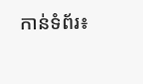កាន់ទំព័រ៖